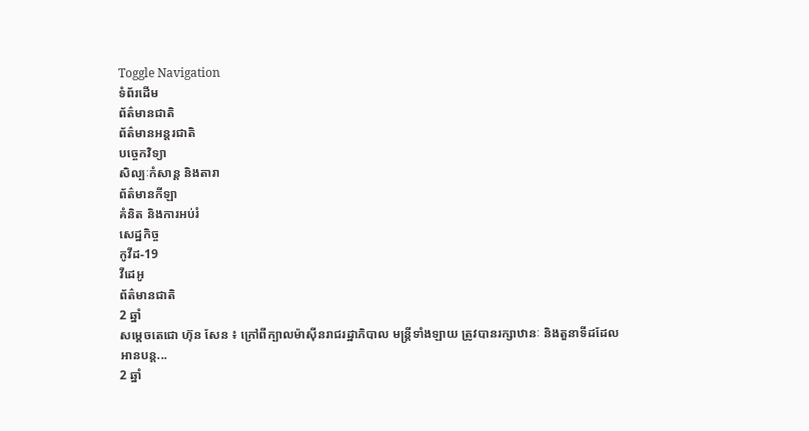Toggle Navigation
ទំព័រដើម
ព័ត៌មានជាតិ
ព័ត៌មានអន្តរជាតិ
បច្ចេកវិទ្យា
សិល្បៈកំសាន្ត និងតារា
ព័ត៌មានកីឡា
គំនិត និងការអប់រំ
សេដ្ឋកិច្ច
កូវីដ-19
វីដេអូ
ព័ត៌មានជាតិ
2 ឆ្នាំ
សម្តេចតេជោ ហ៊ុន សែន ៖ ក្រៅពីក្បាលម៉ាស៊ីនរាជរដ្ឋាភិបាល មន្ត្រីទាំងឡាយ ត្រូវបានរក្សាឋានៈ និងតួនាទីដដែល
អានបន្ត...
2 ឆ្នាំ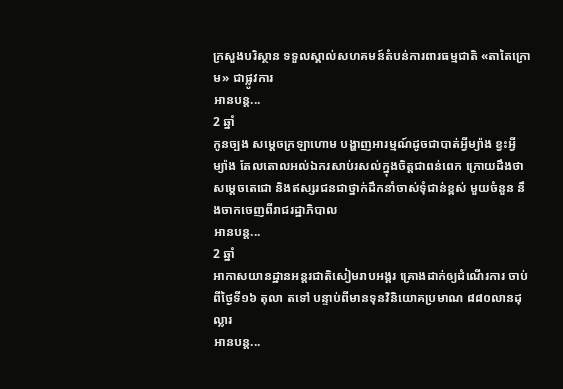ក្រសួងបរិស្ថាន ទទួលស្គាល់សហគមន៍តំបន់ការពារធម្មជាតិ «តាតៃក្រោម» ជាផ្លូវការ
អានបន្ត...
2 ឆ្នាំ
កូនច្បង សម្តេចក្រឡាហោម បង្ហាញអារម្មណ៍ដូចជាបាត់អ្វីម្យ៉ាង ខ្វះអ្វីម្យ៉ាង តែលតោលអល់ឯករសាប់រសល់ក្នុងចិត្តជាពន់ពេក ក្រោយដឹងថា សម្ដេចតេជោ និងឥស្សរជនជាថ្នាក់ដឹកនាំចាស់ទុំជាន់ខ្ពស់ មួយចំនួន នឹងចាកចេញពីរាជរដ្ឋាភិបាល
អានបន្ត...
2 ឆ្នាំ
អាកាសយានដ្ឋានអន្ដរជាតិសៀមរាបអង្គរ គ្រោងដាក់ឲ្យដំណើរការ ចាប់ពីថ្ងៃទី១៦ តុលា តទៅ បន្ទាប់ពីមានទុនវិនិយោគប្រមាណ ៨៨០លានដុល្លារ
អានបន្ត...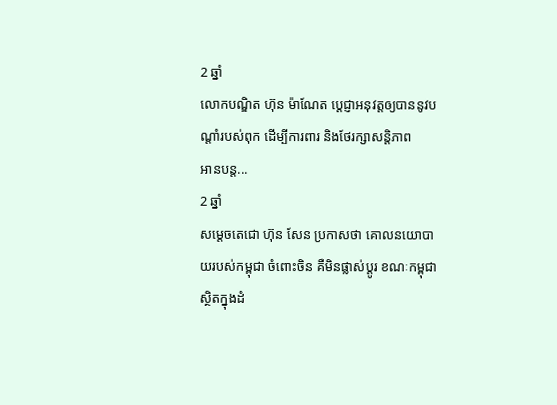2 ឆ្នាំ
លោកបណ្ឌិត ហ៊ុន ម៉ាណែត ប្ដេជ្ញាអនុវត្តឲ្យបាននូវបណ្ដាំរបស់ពុក ដើម្បីការពារ និងថែរក្សាសន្ដិភាព
អានបន្ត...
2 ឆ្នាំ
សម្ដេចតេជោ ហ៊ុន សែន ប្រកាសថា គោលនយោបាយរបស់កម្ពុជា ចំពោះចិន គឺមិនផ្លាស់ប្ដូរ ខណៈកម្ពុជា ស្ថិតក្នុងដំ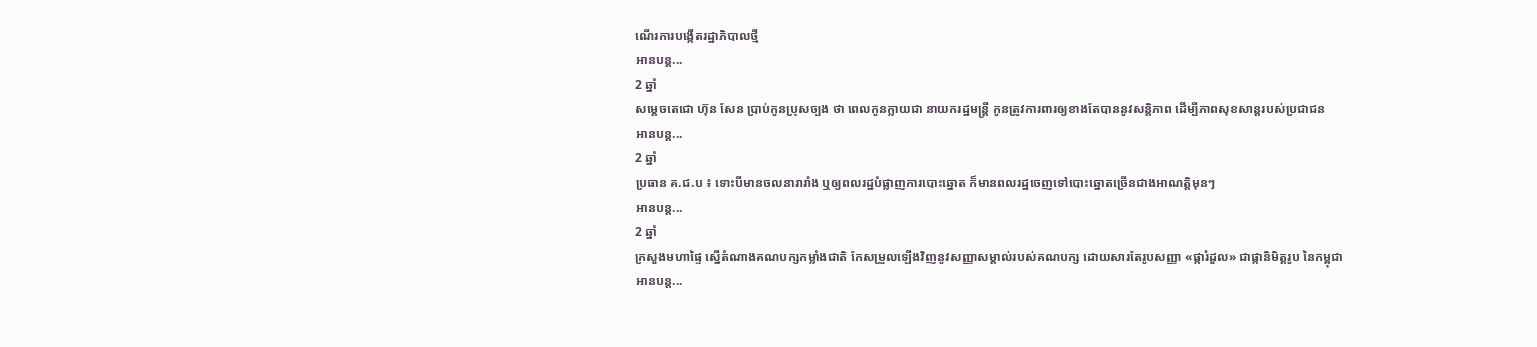ណើរការបង្កើតរដ្ឋាភិបាលថ្មី
អានបន្ត...
2 ឆ្នាំ
សម្តេចតេជោ ហ៊ុន សែន ប្រាប់កូនប្រុសច្បង ថា ពេលកូនក្លាយជា នាយករដ្ឋមន្ត្រី កូនត្រូវការពារឲ្យខាងតែបាននូវសន្តិភាព ដើម្បីភាពសុខសាន្ដរបស់ប្រជាជន
អានបន្ត...
2 ឆ្នាំ
ប្រធាន គ.ជ.ប ៖ ទោះបីមានចលនារារាំង ឬឲ្យពលរដ្ឋបំផ្លាញការបោះឆ្នោត ក៏មានពលរដ្ឋចេញទៅបោះឆ្នោតច្រើនជាងអាណត្តិមុនៗ
អានបន្ត...
2 ឆ្នាំ
ក្រសួងមហាផ្ទៃ ស្នើតំណាងគណបក្សកម្លាំងជាតិ កែសម្រួលឡើងវិញនូវសញ្ញាសម្គាល់របស់គណបក្ស ដោយសារតែរូបសញ្ញា «ផ្ការំដួល» ជាផ្កានិមិត្តរូប នៃកម្ពុជា
អានបន្ត...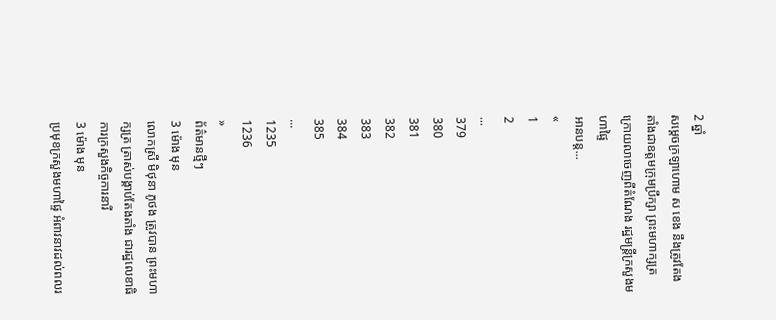2 ឆ្នាំ
សម្ដេចក្រឡាហោម ស ខេង នឹងត្រូវតែងតាំងជាឧត្តមក្រុមប្រឹក្សា ព្រះមហាក្សត្រ ក្រោយលាចេញពីតំណែង រដ្ឋមន្ដ្រីក្រសួងមហាផ្ទៃ
អានបន្ត...
«
1
2
...
379
380
381
382
383
384
385
...
1235
1236
»
ព័ត៌មានថ្មីៗ
3 ម៉ោង មុន
លោកស្រី មិថុនា ភូថង ត្រូវបាន ព្រះមហាក្សត្រ ត្រាស់បង្គាប់តែងតាំង ជារដ្ឋលេខាធិការក្រសួងកិច្ចការនារី
3 ម៉ោង មុន
ប្រមុខក្រសួងមហាផ្ទៃ អំពាវនាវដល់ពលរ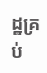ដ្ឋគ្រប់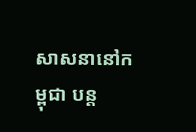សាសនានៅកម្ពុជា បន្ត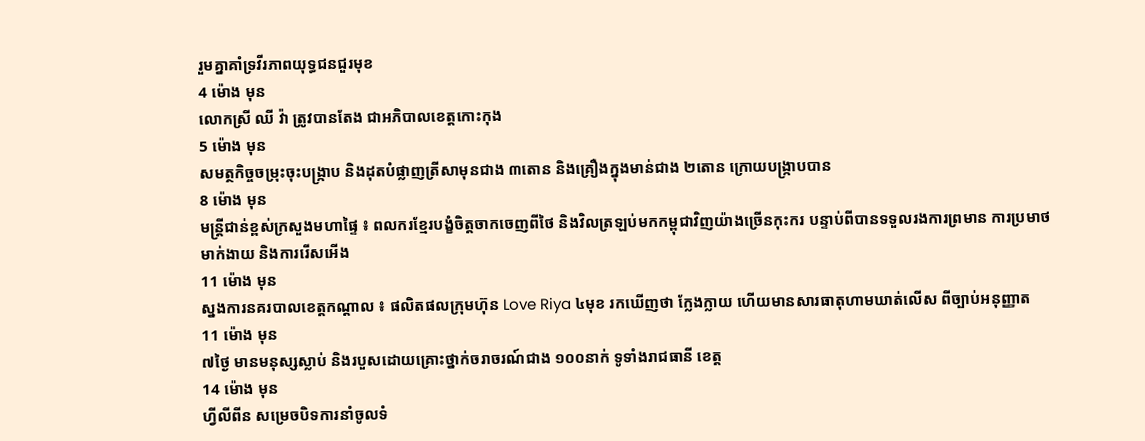រួមគ្នាគាំទ្រវីរភាពយុទ្ធជនជួរមុខ
4 ម៉ោង មុន
លោកស្រី ឈី វ៉ា ត្រូវបានតែង ជាអភិបាលខេត្តកោះកុង
5 ម៉ោង មុន
សមត្ថកិច្ចចម្រុះចុះបង្ក្រាប និងដុតបំផ្លាញត្រីសាមុនជាង ៣តោន និងគ្រឿងក្នុងមាន់ជាង ២តោន ក្រោយបង្ក្រាបបាន
8 ម៉ោង មុន
មន្ដ្រីជាន់ខ្ពស់ក្រសួងមហាផ្ទៃ ៖ ពលករខ្មែរបង្ខំចិត្តចាកចេញពីថៃ និងវិលត្រឡប់មកកម្ពុជាវិញយ៉ាងច្រើនកុះករ បន្ទាប់ពីបានទទួលរងការព្រមាន ការប្រមាថមាក់ងាយ និងការរើសអើង
11 ម៉ោង មុន
ស្នងការនគរបាលខេត្តកណ្តាល ៖ ផលិតផលក្រុមហ៊ុន Love Riya ៤មុខ រកឃើញថា ក្លែងក្លាយ ហើយមានសារធាតុហាមឃាត់លើស ពីច្បាប់អនុញ្ញាត
11 ម៉ោង មុន
៧ថ្ងៃ មានមនុស្សស្លាប់ និងរបួសដោយគ្រោះថ្នាក់ចរាចរណ៍ជាង ១០០នាក់ ទូទាំងរាជធានី ខេត្ត
14 ម៉ោង មុន
ហ្វីលីពីន សម្រេចបិទការនាំចូលទំ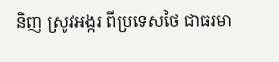និញ ស្រូវអង្ករ ពីប្រទេសថៃ ជាធរមា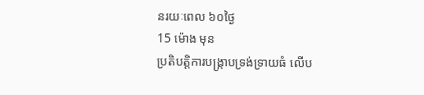នរយៈពេល ៦០ថ្ងៃ
15 ម៉ោង មុន
ប្រតិបត្តិការបង្ក្រាបទ្រង់ទ្រាយធំ លើប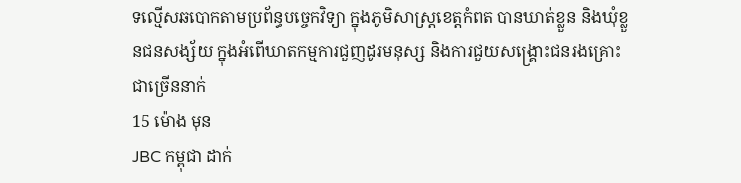ទល្មើសឆបោកតាមប្រព័ន្ធបច្ចេកវិទ្យា ក្នុងភូមិសាស្ត្រខេត្តកំពត បានឃាត់ខ្លួន និងឃុំខ្លួនជនសង្ស័យ ក្នុងអំពើឃាតកម្មការជួញដូរមនុស្ស និងការជួយសង្រ្គោះជនរងគ្រោះ ជាច្រើននាក់
15 ម៉ោង មុន
JBC កម្ពុជា ដាក់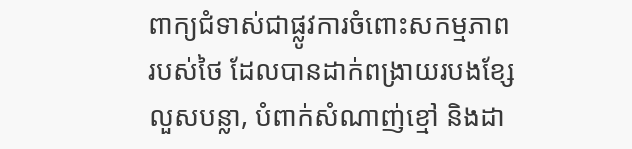ពាក្យជំទាស់ជាផ្លូវការចំពោះសកម្មភាពរបស់ថៃ ដែលបានដាក់ពង្រាយរបងខ្សែលួសបន្លា, បំពាក់សំណាញ់ខ្មៅ និងដា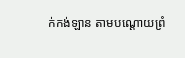ក់កង់ឡាន តាមបណ្ដោយព្រំ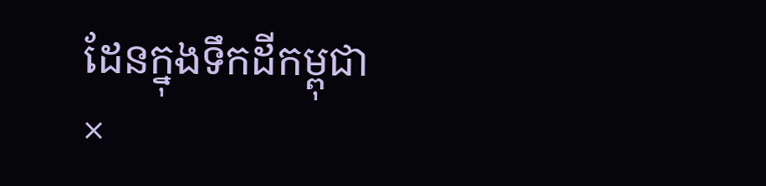ដែនក្នុងទឹកដីកម្ពុជា
×